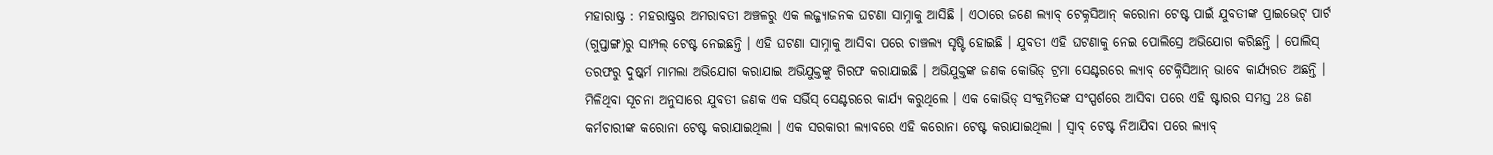ମହାରାଷ୍ଟ୍ର : ମହରାଷ୍ଟ୍ରର ଅମରାବତୀ ଅଞ୍ଚଳରୁ ଏକ ଲଜ୍ଜ୍ୟାଜନକ ଘଟଣା ସାମ୍ନାକୁ ଆସିଛି । ଏଠାରେ ଜଣେ ଲ୍ୟାବ୍ ଟେକ୍ନସିଆନ୍ କରୋନା ଟେଷ୍ଟ ପାଇଁ ଯୁବତୀଙ୍କ ପ୍ରାଇଭେଟ୍ ପାର୍ଟ (ଗୁପ୍ତାଙ୍ଗ)ରୁ ସାମ୍ପଲ୍ ଟେଷ୍ଟ ନେଇଛନ୍ତି । ଏହି ଘଟଣା ସାମ୍ନାକୁ ଆସିବା ପରେ ଚାଞ୍ଚଲ୍ୟ ସୃଷ୍ଟି ହୋଇଛି । ଯୁବତୀ ଏହି ଘଟଣାକୁ ନେଇ ପୋଲିସ୍ରେ ଅଭିଯୋଗ କରିଛନ୍ତି । ପୋଲିସ୍ ତରଫରୁ ଦୁଷ୍କର୍ମ ମାମଲା ଅଭିଯୋଗ କରାଯାଇ ଅଭିଯୁକ୍ତଙ୍କୁ ଗିରଫ କରାଯାଇଛି । ଅଭିଯୁକ୍ତଙ୍କ ଜଣକ କୋଭିଡ୍ ଟ୍ରମା ସେଣ୍ଟରରେ ଲ୍ୟାବ୍ ଟେକ୍ନିସିଆନ୍ ଭାବେ କାର୍ଯ୍ୟରତ ଅଛନ୍ତି ।
ମିଳିଥିବା ସୂଚନା ଅନୁସାରେ ଯୁବତୀ ଜଣକ ଏକ ସର୍ଭିସ୍ ସେଣ୍ଟରରେ କାର୍ଯ୍ୟ କରୁଥିଲେ । ଏକ କୋଭିଡ୍ ସଂକ୍ରମିତଙ୍କ ସଂସ୍ପର୍ଶରେ ଆସିବା ପରେ ଏହି ଷ୍ଟାରର ସମସ୍ତ 28 ଜଣ କର୍ମଚାରୀଙ୍କ କରୋନା ଟେଷ୍ଟ କରାଯାଇଥିଲା । ଏକ ସରକାରୀ ଲ୍ୟାବରେ ଏହି କରୋନା ଟେଷ୍ଟ କରାଯାଇଥିଲା । ସ୍ବାବ୍ ଟେଷ୍ଟ ନିଆଯିବା ପରେ ଲ୍ୟାବ୍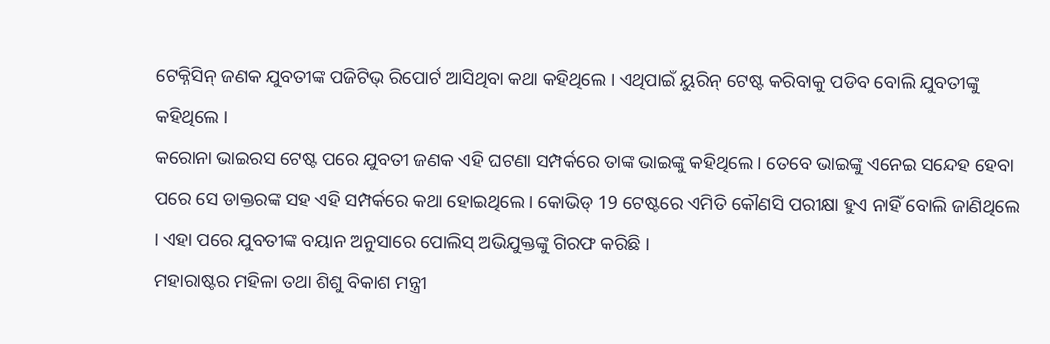ଟେକ୍ନିସିନ୍ ଜଣକ ଯୁବତୀଙ୍କ ପଜିଟିଭ୍ ରିପୋର୍ଟ ଆସିଥିବା କଥା କହିଥିଲେ । ଏଥିପାଇଁ ୟୁରିନ୍ ଟେଷ୍ଟ କରିବାକୁ ପଡିବ ବୋଲି ଯୁବତୀଙ୍କୁ କହିଥିଲେ ।
କରୋନା ଭାଇରସ ଟେଷ୍ଟ ପରେ ଯୁବତୀ ଜଣକ ଏହି ଘଟଣା ସମ୍ପର୍କରେ ତାଙ୍କ ଭାଇଙ୍କୁ କହିଥିଲେ । ତେବେ ଭାଇଙ୍କୁ ଏନେଇ ସନ୍ଦେହ ହେବା ପରେ ସେ ଡାକ୍ତରଙ୍କ ସହ ଏହି ସମ୍ପର୍କରେ କଥା ହୋଇଥିଲେ । କୋଭିଡ୍ 19 ଟେଷ୍ଟରେ ଏମିତି କୌଣସି ପରୀକ୍ଷା ହୁଏ ନାହିଁ ବୋଲି ଜାଣିଥିଲେ । ଏହା ପରେ ଯୁବତୀଙ୍କ ବୟାନ ଅନୁସାରେ ପୋଲିସ୍ ଅଭିଯୁକ୍ତଙ୍କୁ ଗିରଫ କରିଛି ।
ମହାରାଷ୍ଟର ମହିଳା ତଥା ଶିଶୁ ବିକାଶ ମନ୍ତ୍ରୀ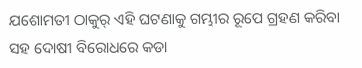ଯଶୋମତୀ ଠାକୁର୍ ଏହି ଘଟଣାକୁ ଗମ୍ଭୀର ରୂପେ ଗ୍ରହଣ କରିବା ସହ ଦୋଷୀ ବିରୋଧରେ କଡା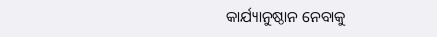କାର୍ଯ୍ୟାନୁଷ୍ଠାନ ନେବାକୁ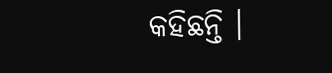କହିଛନ୍ତି ।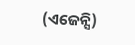(ଏଜେନ୍ସି)